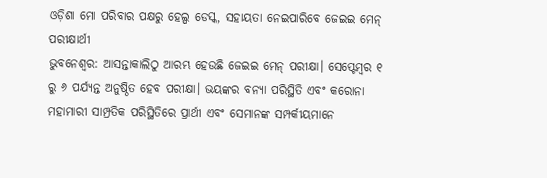ଓଡ଼ିଶା ମୋ ପରିବାର ପକ୍ଷରୁ ହେଲ୍ପ ଡେସ୍କ, ସହାୟତା ନେଇପାରିବେ ଜେଇଇ ମେନ୍ ପରୀକ୍ଷାର୍ଥୀ
ଭୁବନେଶ୍ବର: ଆସନ୍ତାକାଲିଠୁ ଆରମ୍ଭ ହେଉଛି ଜେଇଇ ମେନ୍ ପରୀକ୍ଷା। ସେପ୍ଟେମ୍ବର ୧ ରୁ ୬ ପର୍ଯ୍ୟନ୍ତ ଅନୁଷ୍ଠିତ ହେବ ପରୀକ୍ଷା। ଭୟଙ୍କର ବନ୍ୟା ପରିସ୍ଥିତି ଏବଂ କରୋନା ମହାମାରୀ ସାମ୍ପ୍ରତିକ ପରିସ୍ଥିତିରେ ପ୍ରାର୍ଥୀ ଏବଂ ସେମାନଙ୍କ ସମ୍ପର୍କୀୟମାନେ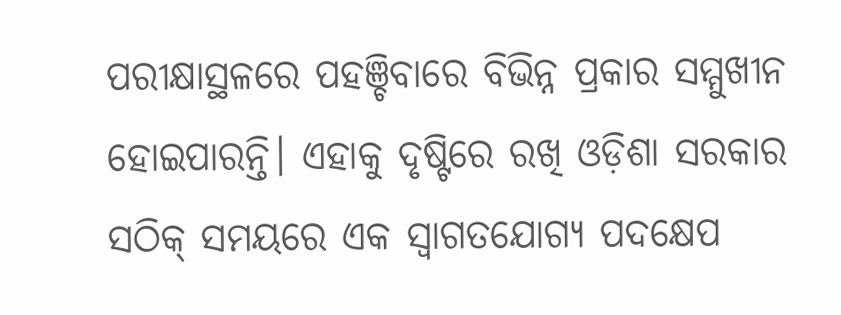ପରୀକ୍ଷାସ୍ଥଳରେ ପହଞ୍ଚିବାରେ ବିଭିନ୍ନ ପ୍ରକାର ସମ୍ମୁଖୀନ ହୋଇପାରନ୍ତି। ଏହାକୁ ଦୃଷ୍ଟିରେ ରଖି ଓଡ଼ିଶା ସରକାର ସଠିକ୍ ସମୟରେ ଏକ ସ୍ୱାଗତଯୋଗ୍ୟ ପଦକ୍ଷେପ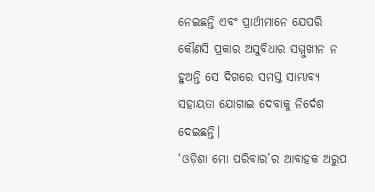ନେଇଛନ୍ତି ଏବଂ ପ୍ରାର୍ଥୀମାନେ ଯେପରି କୌଣସି ପ୍ରକାର ଅସୁବିଧାର ସମ୍ମୁଖୀନ ନ ହୁଅନ୍ତି ସେ ଦିଗରେ ସମସ୍ତ ସାମ୍ଭାବ୍ୟ ସହାୟତା ଯୋଗାଇ ଦେବାକୁ ନିର୍ଦେଶ ଦେଇଛନ୍ତି।
‘ଓଡ଼ିଶା ମୋ ପରିବାର’ର ଆବାହକ ଅରୁପ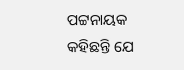ପଟ୍ଟନାୟକ କହିଛନ୍ତି ଯେ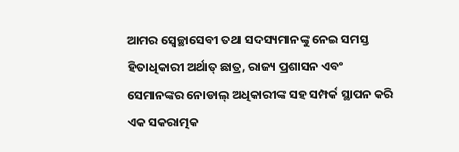ଆମର ସ୍ୱେଚ୍ଛାସେବୀ ତଥା ସଦସ୍ୟମାନଙ୍କୁ ନେଇ ସମସ୍ତ ହିତାଧିକାରୀ ଅର୍ଥାତ୍ ଛାତ୍ର, ରାଜ୍ୟ ପ୍ରଶାସନ ଏବଂ ସେମାନଙ୍କର ନୋଡାଲ୍ ଅଧିକାରୀଙ୍କ ସହ ସମ୍ପର୍କ ସ୍ଥାପନ କରି ଏକ ସକରାତ୍ମକ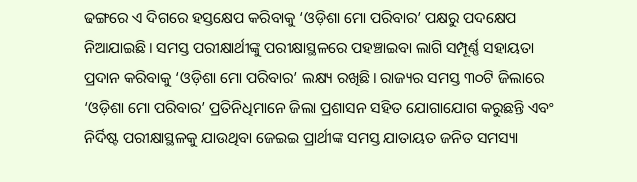ଢଙ୍ଗରେ ଏ ଦିଗରେ ହସ୍ତକ୍ଷେପ କରିବାକୁ ‘ଓଡ଼ିଶା ମୋ ପରିବାର’ ପକ୍ଷରୁ ପଦକ୍ଷେପ ନିଆଯାଇଛି। ସମସ୍ତ ପରୀକ୍ଷାର୍ଥୀଙ୍କୁ ପରୀକ୍ଷାସ୍ଥଳରେ ପହଞ୍ଚାଇବା ଲାଗି ସମ୍ପୂର୍ଣ୍ଣ ସହାୟତା ପ୍ରଦାନ କରିବାକୁ ‘ଓଡ଼ିଶା ମୋ ପରିବାର’ ଲକ୍ଷ୍ୟ ରଖିଛି। ରାଜ୍ୟର ସମସ୍ତ ୩୦ଟି ଜିଲାରେ ‘ଓଡ଼ିଶା ମୋ ପରିବାର’ ପ୍ରତିନିଧିମାନେ ଜିଲା ପ୍ରଶାସନ ସହିତ ଯୋଗାଯୋଗ କରୁଛନ୍ତି ଏବଂ ନିର୍ଦିଷ୍ଟ ପରୀକ୍ଷାସ୍ଥଳକୁ ଯାଉଥିବା ଜେଇଇ ପ୍ରାର୍ଥୀଙ୍କ ସମସ୍ତ ଯାତାୟତ ଜନିତ ସମସ୍ୟା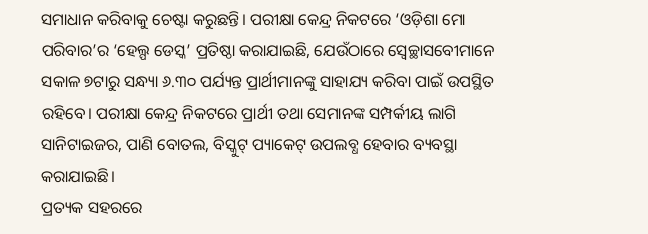ସମାଧାନ କରିବାକୁ ଚେଷ୍ଟା କରୁଛନ୍ତି। ପରୀକ୍ଷା କେନ୍ଦ୍ର ନିକଟରେ ‘ଓଡ଼ିଶା ମୋ ପରିବାର’ର ‘ହେଲ୍ପ ଡେସ୍କ’ ପ୍ରତିଷ୍ଠା କରାଯାଇଛି, ଯେଉଁଠାରେ ସ୍ୱେଚ୍ଛାସବେୀମାନେ ସକାଳ ୭ଟାରୁ ସନ୍ଧ୍ୟା ୬.୩୦ ପର୍ଯ୍ୟନ୍ତ ପ୍ରାର୍ଥୀମାନଙ୍କୁ ସାହାଯ୍ୟ କରିବା ପାଇଁ ଉପସ୍ଥିତ ରହିବେ। ପରୀକ୍ଷା କେନ୍ଦ୍ର ନିକଟରେ ପ୍ରାର୍ଥୀ ତଥା ସେମାନଙ୍କ ସମ୍ପର୍କୀୟ ଲାଗି ସାନିଟାଇଜର, ପାଣି ବୋତଲ, ବିସ୍କୁଟ୍ ପ୍ୟାକେଟ୍ ଉପଲବ୍ଧ ହେବାର ବ୍ୟବସ୍ଥା କରାଯାଇଛି।
ପ୍ରତ୍ୟକ ସହରରେ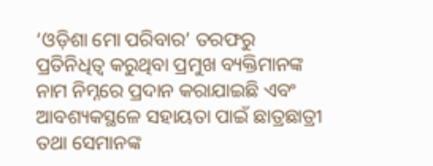‘ଓଡ଼ିଶା ମୋ ପରିବାର’ ତରଫରୁ ପ୍ରତିନିଧିତ୍ୱ କରୁଥିବା ପ୍ରମୁଖ ବ୍ୟକ୍ତିମାନଙ୍କ ନାମ ନିମ୍ନରେ ପ୍ରଦାନ କରାଯାଇଛି ଏବଂ ଆବଶ୍ୟକସ୍ଥଳେ ସହାୟତା ପାଇଁ ଛାତ୍ରଛାତ୍ରୀ ତଥା ସେମାନଙ୍କ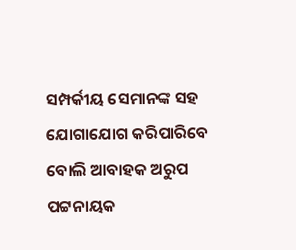ସମ୍ପର୍କୀୟ ସେମାନଙ୍କ ସହ ଯୋଗାଯୋଗ କରିପାରିବେ ବୋଲି ଆବାହକ ଅରୁପ ପଟ୍ଟନାୟକ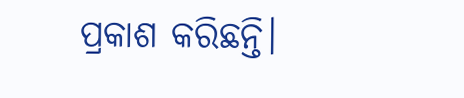ପ୍ରକାଶ କରିଛନ୍ତି।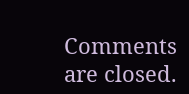Comments are closed.